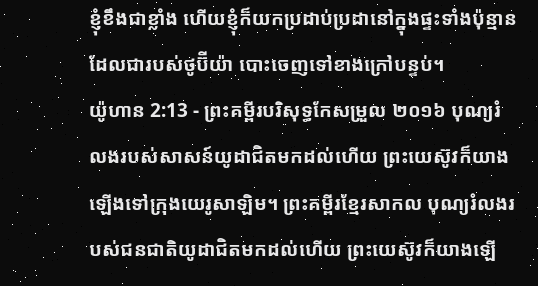ខ្ញុំខឹងជាខ្លាំង ហើយខ្ញុំក៏យកប្រដាប់ប្រដានៅក្នុងផ្ទះទាំងប៉ុន្មាន ដែលជារបស់ថូប៊ីយ៉ា បោះចេញទៅខាងក្រៅបន្ទប់។
យ៉ូហាន 2:13 - ព្រះគម្ពីរបរិសុទ្ធកែសម្រួល ២០១៦ បុណ្យរំលងរបស់សាសន៍យូដាជិតមកដល់ហើយ ព្រះយេស៊ូវក៏យាងឡើងទៅក្រុងយេរូសាឡិម។ ព្រះគម្ពីរខ្មែរសាកល បុណ្យរំលងរបស់ជនជាតិយូដាជិតមកដល់ហើយ ព្រះយេស៊ូវក៏យាងឡើ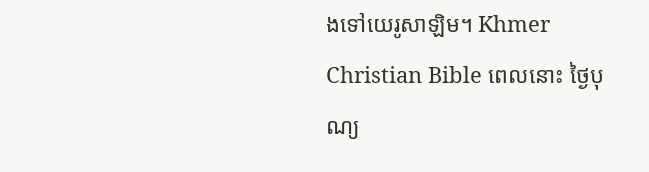ងទៅយេរូសាឡិម។ Khmer Christian Bible ពេលនោះ ថ្ងៃបុណ្យ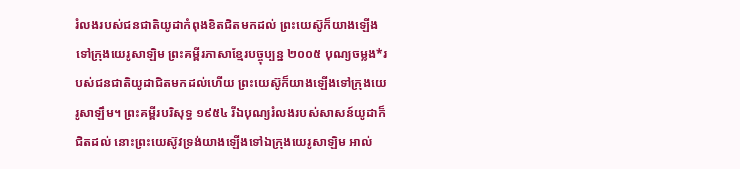រំលងរបស់ជនជាតិយូដាកំពុងខិតជិតមកដល់ ព្រះយេស៊ូក៏យាងឡើងទៅក្រុងយេរូសាឡិម ព្រះគម្ពីរភាសាខ្មែរបច្ចុប្បន្ន ២០០៥ បុណ្យចម្លង*របស់ជនជាតិយូដាជិតមកដល់ហើយ ព្រះយេស៊ូក៏យាងឡើងទៅក្រុងយេរូសាឡឹម។ ព្រះគម្ពីរបរិសុទ្ធ ១៩៥៤ រីឯបុណ្យរំលងរបស់សាសន៍យូដាក៏ជិតដល់ នោះព្រះយេស៊ូវទ្រង់យាងឡើងទៅឯក្រុងយេរូសាឡិម អាល់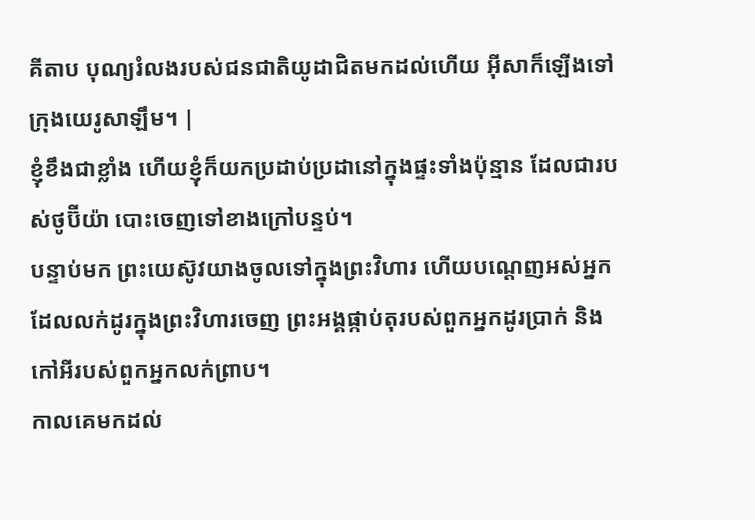គីតាប បុណ្យរំលងរបស់ជនជាតិយូដាជិតមកដល់ហើយ អ៊ីសាក៏ឡើងទៅក្រុងយេរូសាឡឹម។ |
ខ្ញុំខឹងជាខ្លាំង ហើយខ្ញុំក៏យកប្រដាប់ប្រដានៅក្នុងផ្ទះទាំងប៉ុន្មាន ដែលជារបស់ថូប៊ីយ៉ា បោះចេញទៅខាងក្រៅបន្ទប់។
បន្ទាប់មក ព្រះយេស៊ូវយាងចូលទៅក្នុងព្រះវិហារ ហើយបណ្តេញអស់អ្នកដែលលក់ដូរក្នុងព្រះវិហារចេញ ព្រះអង្គផ្កាប់តុរបស់ពួកអ្នកដូរប្រាក់ និងកៅអីរបស់ពួកអ្នកលក់ព្រាប។
កាលគេមកដល់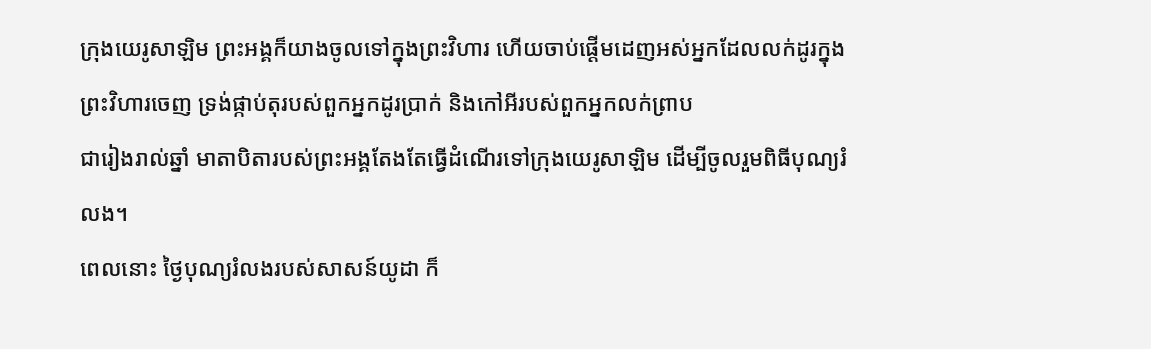ក្រុងយេរូសាឡិម ព្រះអង្គក៏យាងចូលទៅក្នុងព្រះវិហារ ហើយចាប់ផ្ដើមដេញអស់អ្នកដែលលក់ដូរក្នុងព្រះវិហារចេញ ទ្រង់ផ្កាប់តុរបស់ពួកអ្នកដូរប្រាក់ និងកៅអីរបស់ពួកអ្នកលក់ព្រាប
ជារៀងរាល់ឆ្នាំ មាតាបិតារបស់ព្រះអង្គតែងតែធ្វើដំណើរទៅក្រុងយេរូសាឡិម ដើម្បីចូលរួមពិធីបុណ្យរំលង។
ពេលនោះ ថ្ងៃបុណ្យរំលងរបស់សាសន៍យូដា ក៏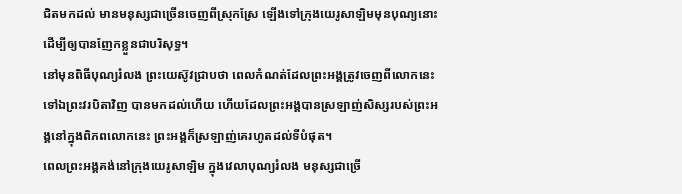ជិតមកដល់ មានមនុស្សជាច្រើនចេញពីស្រុកស្រែ ឡើងទៅក្រុងយេរូសាឡិមមុនបុណ្យនោះ ដើម្បីឲ្យបានញែកខ្លួនជាបរិសុទ្ធ។
នៅមុនពិធីបុណ្យរំលង ព្រះយេស៊ូវជ្រាបថា ពេលកំណត់ដែលព្រះអង្គត្រូវចេញពីលោកនេះ ទៅឯព្រះវរបិតាវិញ បានមកដល់ហើយ ហើយដែលព្រះអង្គបានស្រឡាញ់សិស្សរបស់ព្រះអង្គនៅក្នុងពិភពលោកនេះ ព្រះអង្គក៏ស្រឡាញ់គេរហូតដល់ទីបំផុត។
ពេលព្រះអង្គគង់នៅក្រុងយេរូសាឡិម ក្នុងវេលាបុណ្យរំលង មនុស្សជាច្រើ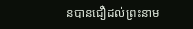នបានជឿដល់ព្រះនាម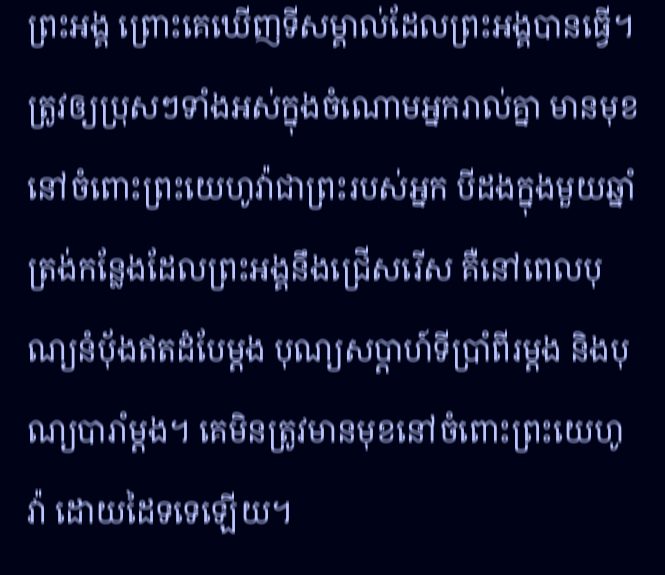ព្រះអង្គ ព្រោះគេឃើញទីសម្គាល់ដែលព្រះអង្គបានធ្វើ។
ត្រូវឲ្យប្រុសៗទាំងអស់ក្នុងចំណោមអ្នករាល់គ្នា មានមុខនៅចំពោះព្រះយេហូវ៉ាជាព្រះរបស់អ្នក បីដងក្នុងមួយឆ្នាំ ត្រង់កន្លែងដែលព្រះអង្គនឹងជ្រើសរើស គឺនៅពេលបុណ្យនំបុ័ងឥតដំបែម្តង បុណ្យសប្ដាហ៍ទីប្រាំពីរម្តង និងបុណ្យបារាំម្តង។ គេមិនត្រូវមានមុខនៅចំពោះព្រះយេហូវ៉ា ដោយដៃទទេឡើយ។